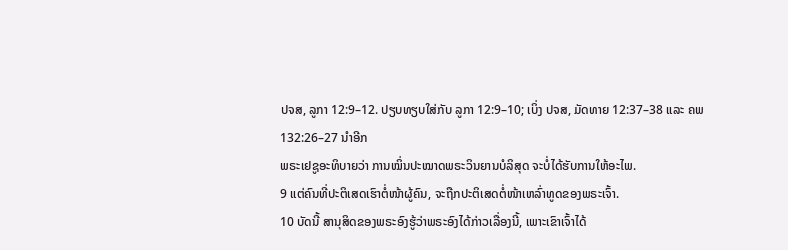ປຈສ, ລູກາ 12:9–12. ປຽບທຽບໃສ່ກັບ ລູກາ 12:9–10; ເບິ່ງ ປຈສ, ມັດທາຍ 12:37–38 ແລະ ຄພ 132:26–27 ນຳອີກ
ພຣະເຢຊູອະທິບາຍວ່າ ການໝິ່ນປະໝາດພຣະວິນຍານບໍລິສຸດ ຈະບໍ່ໄດ້ຮັບການໃຫ້ອະໄພ.
9 ແຕ່ຄົນທີ່ປະຕິເສດເຮົາຕໍ່ໜ້າຜູ້ຄົນ, ຈະຖືກປະຕິເສດຕໍ່ໜ້າເຫລົ່າທູດຂອງພຣະເຈົ້າ.
10 ບັດນີ້ ສານຸສິດຂອງພຣະອົງຮູ້ວ່າພຣະອົງໄດ້ກ່າວເລື່ອງນີ້, ເພາະເຂົາເຈົ້າໄດ້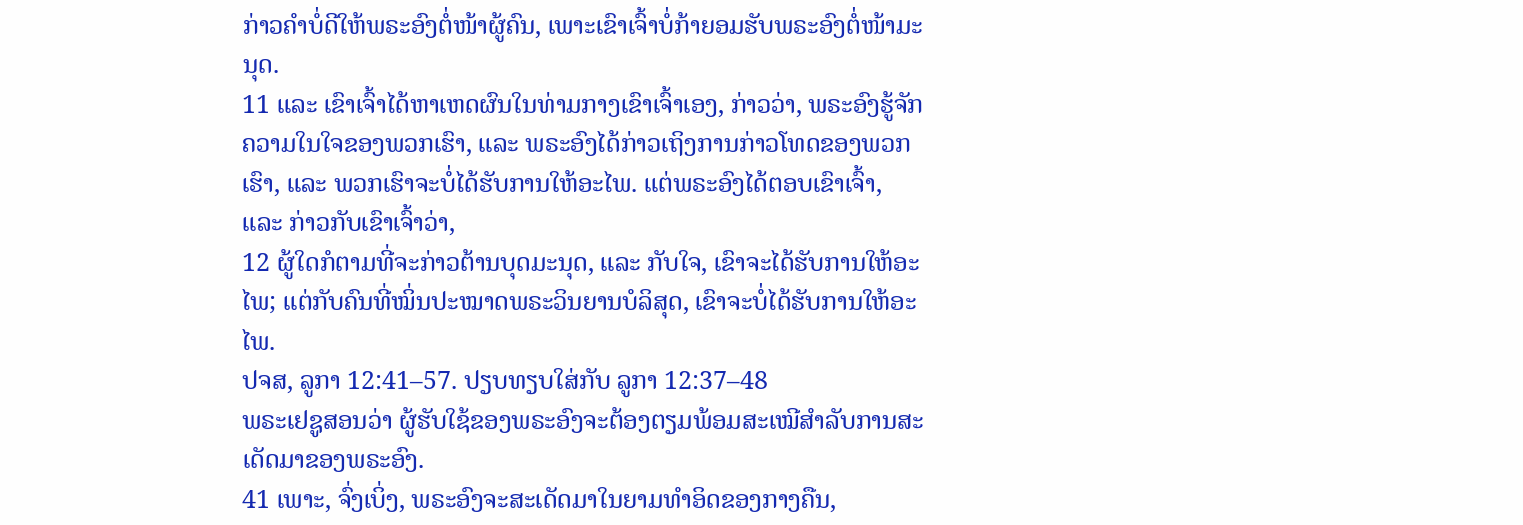ກ່າວຄຳບໍ່ດີໃຫ້ພຣະອົງຕໍ່ໜ້າຜູ້ຄົນ, ເພາະເຂົາເຈົ້າບໍ່ກ້າຍອມຮັບພຣະອົງຕໍ່ໜ້າມະນຸດ.
11 ແລະ ເຂົາເຈົ້າໄດ້ຫາເຫດຜົນໃນທ່າມກາງເຂົາເຈົ້າເອງ, ກ່າວວ່າ, ພຣະອົງຮູ້ຈັກຄວາມໃນໃຈຂອງພວກເຮົາ, ແລະ ພຣະອົງໄດ້ກ່າວເຖິງການກ່າວໂທດຂອງພວກເຮົາ, ແລະ ພວກເຮົາຈະບໍ່ໄດ້ຮັບການໃຫ້ອະໄພ. ແຕ່ພຣະອົງໄດ້ຕອບເຂົາເຈົ້າ, ແລະ ກ່າວກັບເຂົາເຈົ້າວ່າ,
12 ຜູ້ໃດກໍຕາມທີ່ຈະກ່າວຕ້ານບຸດມະນຸດ, ແລະ ກັບໃຈ, ເຂົາຈະໄດ້ຮັບການໃຫ້ອະໄພ; ແຕ່ກັບຄົນທີ່ໝິ່ນປະໝາດພຣະວິນຍານບໍລິສຸດ, ເຂົາຈະບໍ່ໄດ້ຮັບການໃຫ້ອະໄພ.
ປຈສ, ລູກາ 12:41–57. ປຽບທຽບໃສ່ກັບ ລູກາ 12:37–48
ພຣະເຢຊູສອນວ່າ ຜູ້ຮັບໃຊ້ຂອງພຣະອົງຈະຕ້ອງຕຽມພ້ອມສະເໝີສຳລັບການສະເດັດມາຂອງພຣະອົງ.
41 ເພາະ, ຈົ່ງເບິ່ງ, ພຣະອົງຈະສະເດັດມາໃນຍາມທຳອິດຂອງກາງຄືນ,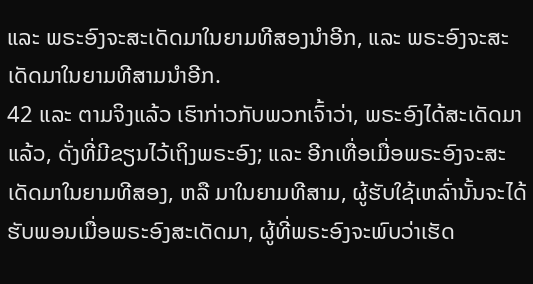ແລະ ພຣະອົງຈະສະເດັດມາໃນຍາມທີສອງນຳອີກ, ແລະ ພຣະອົງຈະສະເດັດມາໃນຍາມທີສາມນຳອີກ.
42 ແລະ ຕາມຈິງແລ້ວ ເຮົາກ່າວກັບພວກເຈົ້າວ່າ, ພຣະອົງໄດ້ສະເດັດມາແລ້ວ, ດັ່ງທີ່ມີຂຽນໄວ້ເຖິງພຣະອົງ; ແລະ ອີກເທື່ອເມື່ອພຣະອົງຈະສະເດັດມາໃນຍາມທີສອງ, ຫລື ມາໃນຍາມທີສາມ, ຜູ້ຮັບໃຊ້ເຫລົ່ານັ້ນຈະໄດ້ຮັບພອນເມື່ອພຣະອົງສະເດັດມາ, ຜູ້ທີ່ພຣະອົງຈະພົບວ່າເຮັດ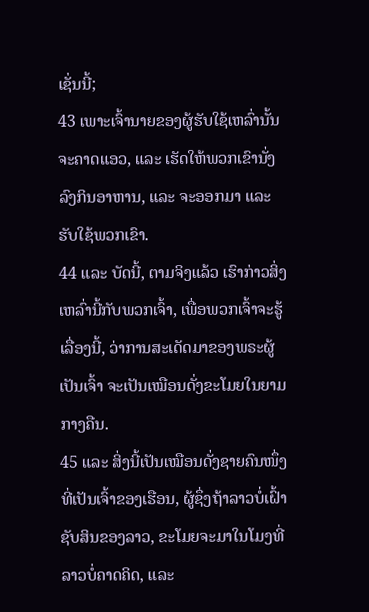ເຊັ່ນນີ້;
43 ເພາະເຈົ້ານາຍຂອງຜູ້ຮັບໃຊ້ເຫລົ່ານັ້ນ ຈະຄາດແອວ, ແລະ ເຮັດໃຫ້ພວກເຂົານັ່ງລົງກິນອາຫານ, ແລະ ຈະອອກມາ ແລະ ຮັບໃຊ້ພວກເຂົາ.
44 ແລະ ບັດນີ້, ຕາມຈິງແລ້ວ ເຮົາກ່າວສິ່ງເຫລົ່ານີ້ກັບພວກເຈົ້າ, ເພື່ອພວກເຈົ້າຈະຮູ້ເລື່ອງນີ້, ວ່າການສະເດັດມາຂອງພຣະຜູ້ເປັນເຈົ້າ ຈະເປັນເໝືອນດັ່ງຂະໂມຍໃນຍາມກາງຄືນ.
45 ແລະ ສິ່ງນີ້ເປັນເໝືອນດັ່ງຊາຍຄົນໜຶ່ງທີ່ເປັນເຈົ້າຂອງເຮືອນ, ຜູ້ຊຶ່ງຖ້າລາວບໍ່ເຝົ້າຊັບສິນຂອງລາວ, ຂະໂມຍຈະມາໃນໂມງທີ່ລາວບໍ່ຄາດຄິດ, ແລະ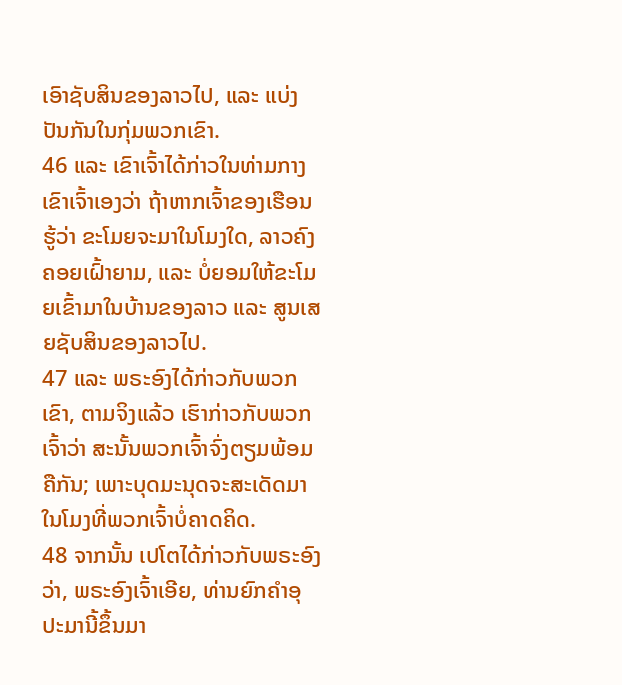ເອົາຊັບສິນຂອງລາວໄປ, ແລະ ແບ່ງປັນກັນໃນກຸ່ມພວກເຂົາ.
46 ແລະ ເຂົາເຈົ້າໄດ້ກ່າວໃນທ່າມກາງເຂົາເຈົ້າເອງວ່າ ຖ້າຫາກເຈົ້າຂອງເຮືອນຮູ້ວ່າ ຂະໂມຍຈະມາໃນໂມງໃດ, ລາວຄົງຄອຍເຝົ້າຍາມ, ແລະ ບໍ່ຍອມໃຫ້ຂະໂມຍເຂົ້າມາໃນບ້ານຂອງລາວ ແລະ ສູນເສຍຊັບສິນຂອງລາວໄປ.
47 ແລະ ພຣະອົງໄດ້ກ່າວກັບພວກເຂົາ, ຕາມຈິງແລ້ວ ເຮົາກ່າວກັບພວກເຈົ້າວ່າ ສະນັ້ນພວກເຈົ້າຈົ່ງຕຽມພ້ອມຄືກັນ; ເພາະບຸດມະນຸດຈະສະເດັດມາໃນໂມງທີ່ພວກເຈົ້າບໍ່ຄາດຄິດ.
48 ຈາກນັ້ນ ເປໂຕໄດ້ກ່າວກັບພຣະອົງວ່າ, ພຣະອົງເຈົ້າເອີຍ, ທ່ານຍົກຄຳອຸປະມານີ້ຂຶ້ນມາ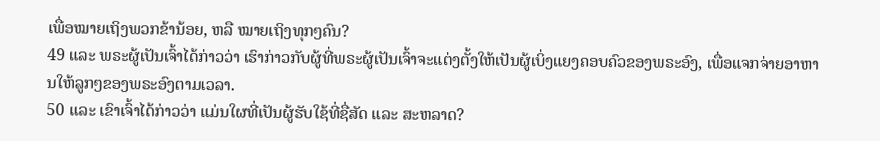ເພື່ອໝາຍເຖິງພວກຂ້ານ້ອຍ, ຫລື ໝາຍເຖິງທຸກໆຄົນ?
49 ແລະ ພຣະຜູ້ເປັນເຈົ້າໄດ້ກ່າວວ່າ ເຮົາກ່າວກັບຜູ້ທີ່ພຣະຜູ້ເປັນເຈົ້າຈະແຕ່ງຕັ້ງໃຫ້ເປັນຜູ້ເບິ່ງແຍງຄອບຄົວຂອງພຣະອົງ, ເພື່ອແຈກຈ່າຍອາຫານໃຫ້ລູກໆຂອງພຣະອົງຕາມເວລາ.
50 ແລະ ເຂົາເຈົ້າໄດ້ກ່າວວ່າ ແມ່ນໃຜທີ່ເປັນຜູ້ຮັບໃຊ້ທີ່ຊື່ສັດ ແລະ ສະຫລາດ?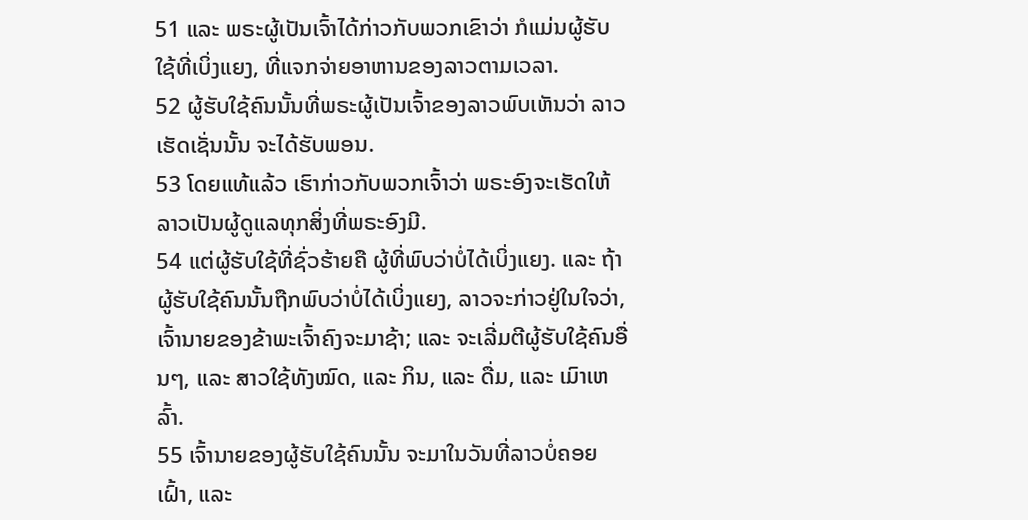51 ແລະ ພຣະຜູ້ເປັນເຈົ້າໄດ້ກ່າວກັບພວກເຂົາວ່າ ກໍແມ່ນຜູ້ຮັບໃຊ້ທີ່ເບິ່ງແຍງ, ທີ່ແຈກຈ່າຍອາຫານຂອງລາວຕາມເວລາ.
52 ຜູ້ຮັບໃຊ້ຄົນນັ້ນທີ່ພຣະຜູ້ເປັນເຈົ້າຂອງລາວພົບເຫັນວ່າ ລາວເຮັດເຊັ່ນນັ້ນ ຈະໄດ້ຮັບພອນ.
53 ໂດຍແທ້ແລ້ວ ເຮົາກ່າວກັບພວກເຈົ້າວ່າ ພຣະອົງຈະເຮັດໃຫ້ລາວເປັນຜູ້ດູແລທຸກສິ່ງທີ່ພຣະອົງມີ.
54 ແຕ່ຜູ້ຮັບໃຊ້ທີ່ຊົ່ວຮ້າຍຄື ຜູ້ທີ່ພົບວ່າບໍ່ໄດ້ເບິ່ງແຍງ. ແລະ ຖ້າຜູ້ຮັບໃຊ້ຄົນນັ້ນຖືກພົບວ່າບໍ່ໄດ້ເບິ່ງແຍງ, ລາວຈະກ່າວຢູ່ໃນໃຈວ່າ, ເຈົ້ານາຍຂອງຂ້າພະເຈົ້າຄົງຈະມາຊ້າ; ແລະ ຈະເລີ່ມຕີຜູ້ຮັບໃຊ້ຄົນອື່ນໆ, ແລະ ສາວໃຊ້ທັງໝົດ, ແລະ ກິນ, ແລະ ດື່ມ, ແລະ ເມົາເຫລົ້າ.
55 ເຈົ້ານາຍຂອງຜູ້ຮັບໃຊ້ຄົນນັ້ນ ຈະມາໃນວັນທີ່ລາວບໍ່ຄອຍເຝົ້າ, ແລະ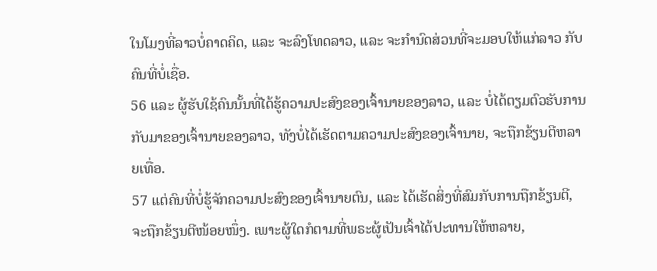ໃນໂມງທີ່ລາວບໍ່ຄາດຄິດ, ແລະ ຈະລົງໂທດລາວ, ແລະ ຈະກຳນົດສ່ວນທີ່ຈະມອບໃຫ້ແກ່ລາວ ກັບຄົນທີ່ບໍ່ເຊື່ອ.
56 ແລະ ຜູ້ຮັບໃຊ້ຄົນນັ້ນທີ່ໄດ້ຮູ້ຄວາມປະສົງຂອງເຈົ້ານາຍຂອງລາວ, ແລະ ບໍ່ໄດ້ຕຽມຕົວຮັບການກັບມາຂອງເຈົ້ານາຍຂອງລາວ, ທັງບໍ່ໄດ້ເຮັດຕາມຄວາມປະສົງຂອງເຈົ້ານາຍ, ຈະຖືກຂ້ຽນຕີຫລາຍເທື່ອ.
57 ແຕ່ຄົນທີ່ບໍ່ຮູ້ຈັກຄວາມປະສົງຂອງເຈົ້ານາຍຕົນ, ແລະ ໄດ້ເຮັດສິ່ງທີ່ສົມກັບການຖືກຂ້ຽນຕີ, ຈະຖືກຂ້ຽນຕີໜ້ອຍໜຶ່ງ. ເພາະຜູ້ໃດກໍຕາມທີ່ພຣະຜູ້ເປັນເຈົ້າໄດ້ປະທານໃຫ້ຫລາຍ,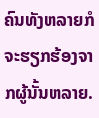ຄົນທັງຫລາຍກໍຈະຮຽກຮ້ອງຈາກຜູ້ນັ້ນຫລາຍ.